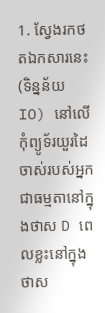1. ស្វែងរកថតឯកសារនេះ (ទិន្នន័យ IO) នៅលើកុំព្យូទ័រយួរដៃចាស់របស់អ្នក ជាធម្មតានៅក្នុងថាស D ពេលខ្លះនៅក្នុងថាស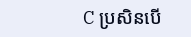C ប្រសិនបើ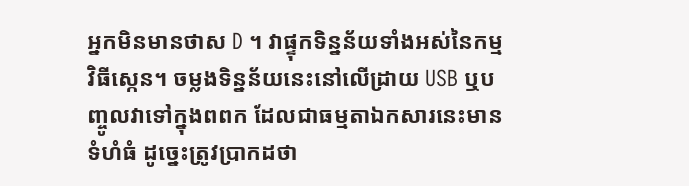អ្នកមិនមានថាស D ។ វាផ្ទុកទិន្នន័យទាំងអស់នៃកម្មវិធីស្កេន។ ចម្លងទិន្នន័យនេះនៅលើដ្រាយ USB ឬបញ្ចូលវាទៅក្នុងពពក ដែលជាធម្មតាឯកសារនេះមានទំហំធំ ដូច្នេះត្រូវប្រាកដថា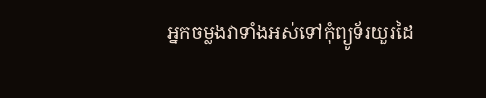អ្នកចម្លងវាទាំងអស់ទៅកុំព្យូទ័រយួរដៃ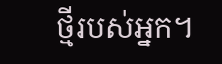ថ្មីរបស់អ្នក។